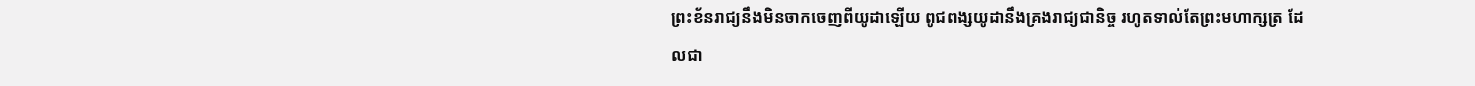ព្រះខ័នរាជ្យនឹងមិនចាកចេញពីយូដាឡើយ ពូជពង្សយូដានឹងគ្រងរាជ្យជានិច្ច រហូតទាល់តែព្រះមហាក្សត្រ ដែលជា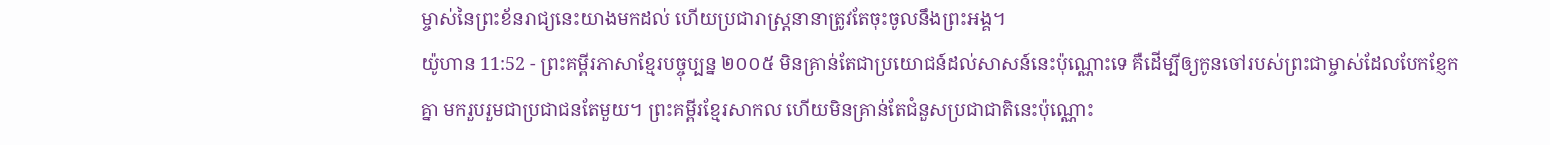ម្ចាស់នៃព្រះខ័នរាជ្យនេះយាងមកដល់ ហើយប្រជារាស្ត្រនានាត្រូវតែចុះចូលនឹងព្រះអង្គ។
យ៉ូហាន 11:52 - ព្រះគម្ពីរភាសាខ្មែរបច្ចុប្បន្ន ២០០៥ មិនគ្រាន់តែជាប្រយោជន៍ដល់សាសន៍នេះប៉ុណ្ណោះទេ គឺដើម្បីឲ្យកូនចៅរបស់ព្រះជាម្ចាស់ដែលបែកខ្ញែកគ្នា មករួបរួមជាប្រជាជនតែមួយ។ ព្រះគម្ពីរខ្មែរសាកល ហើយមិនគ្រាន់តែជំនួសប្រជាជាតិនេះប៉ុណ្ណោះ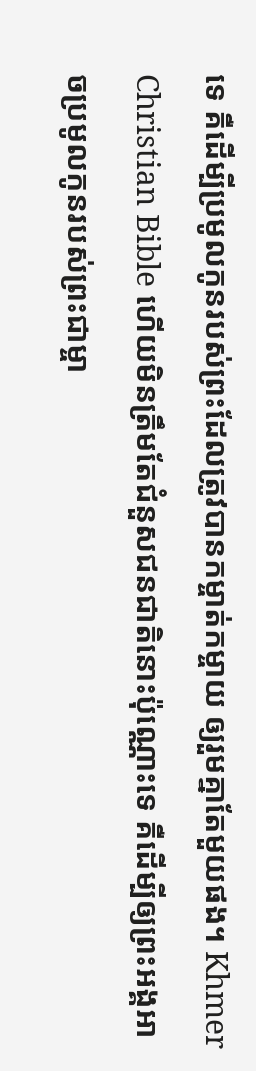ទេ គឺដើម្បីប្រមូលកូនរបស់ព្រះដែលត្រូវបានកម្ចាត់កម្ចាយ ឲ្យរួមគ្នាតែមួយផង។ Khmer Christian Bible ហើយមិនត្រឹមតែជំនួសជនជាតិនោះប៉ុណ្ណោះទេ គឺដើម្បីឲ្យព្រះអង្គអាចប្រមូលកូនរបស់ព្រះជាម្ចា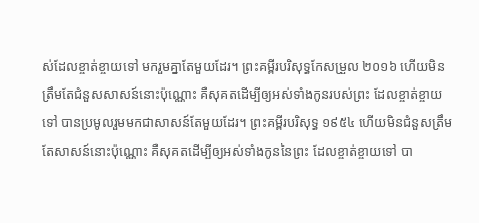ស់ដែលខ្ចាត់ខ្ចាយទៅ មករួមគ្នាតែមួយដែរ។ ព្រះគម្ពីរបរិសុទ្ធកែសម្រួល ២០១៦ ហើយមិនត្រឹមតែជំនួសសាសន៍នោះប៉ុណ្ណោះ គឺសុគតដើម្បីឲ្យអស់ទាំងកូនរបស់ព្រះ ដែលខ្ចាត់ខ្ចាយទៅ បានប្រមូលរួមមកជាសាសន៍តែមួយដែរ។ ព្រះគម្ពីរបរិសុទ្ធ ១៩៥៤ ហើយមិនជំនួសត្រឹមតែសាសន៍នោះប៉ុណ្ណោះ គឺសុគតដើម្បីឲ្យអស់ទាំងកូននៃព្រះ ដែលខ្ចាត់ខ្ចាយទៅ បា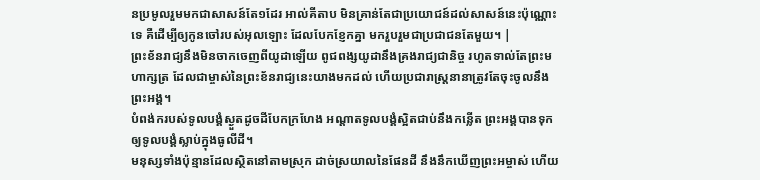នប្រមូលរួមមកជាសាសន៍តែ១ដែរ អាល់គីតាប មិនគ្រាន់តែជាប្រយោជន៍ដល់សាសន៍នេះប៉ុណ្ណោះទេ គឺដើម្បីឲ្យកូនចៅរបស់អុលឡោះ ដែលបែកខ្ញែកគ្នា មករួបរួមជាប្រជាជនតែមួយ។ |
ព្រះខ័នរាជ្យនឹងមិនចាកចេញពីយូដាឡើយ ពូជពង្សយូដានឹងគ្រងរាជ្យជានិច្ច រហូតទាល់តែព្រះមហាក្សត្រ ដែលជាម្ចាស់នៃព្រះខ័នរាជ្យនេះយាងមកដល់ ហើយប្រជារាស្ត្រនានាត្រូវតែចុះចូលនឹងព្រះអង្គ។
បំពង់ករបស់ទូលបង្គំស្ងួតដូចដីបែកក្រហែង អណ្ដាតទូលបង្គំស្អិតជាប់នឹងកន្លើត ព្រះអង្គបានទុកឲ្យទូលបង្គំស្លាប់ក្នុងធូលីដី។
មនុស្សទាំងប៉ុន្មានដែលស្ថិតនៅតាមស្រុក ដាច់ស្រយាលនៃផែនដី នឹងនឹកឃើញព្រះអម្ចាស់ ហើយ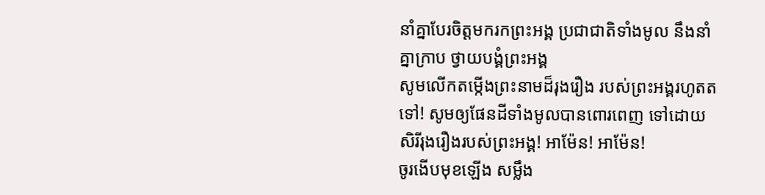នាំគ្នាបែរចិត្តមករកព្រះអង្គ ប្រជាជាតិទាំងមូល នឹងនាំគ្នាក្រាប ថ្វាយបង្គំព្រះអង្គ
សូមលើកតម្កើងព្រះនាមដ៏រុងរឿង របស់ព្រះអង្គរហូតតទៅ! សូមឲ្យផែនដីទាំងមូលបានពោរពេញ ទៅដោយសិរីរុងរឿងរបស់ព្រះអង្គ! អាម៉ែន! អាម៉ែន!
ចូរងើបមុខឡើង សម្លឹង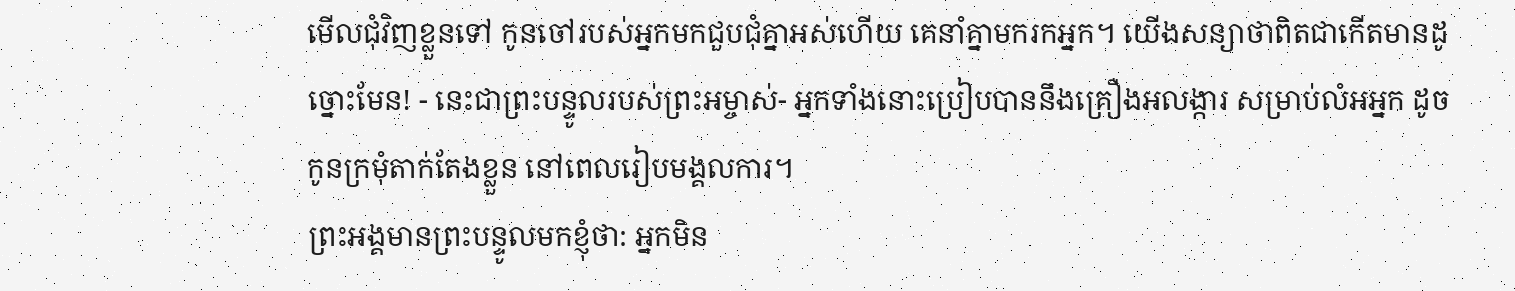មើលជុំវិញខ្លួនទៅ កូនចៅរបស់អ្នកមកជួបជុំគ្នាអស់ហើយ គេនាំគ្នាមករកអ្នក។ យើងសន្យាថាពិតជាកើតមានដូច្នោះមែន! - នេះជាព្រះបន្ទូលរបស់ព្រះអម្ចាស់- អ្នកទាំងនោះប្រៀបបាននឹងគ្រឿងអលង្ការ សម្រាប់លំអអ្នក ដូចកូនក្រមុំតាក់តែងខ្លួន នៅពេលរៀបមង្គលការ។
ព្រះអង្គមានព្រះបន្ទូលមកខ្ញុំថា: អ្នកមិន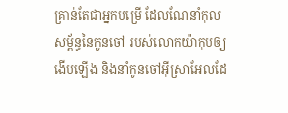គ្រាន់តែជាអ្នកបម្រើ ដែលណែនាំកុលសម្ព័ន្ធនៃកូនចៅ របស់លោកយ៉ាកុបឲ្យងើបឡើង និងនាំកូនចៅអ៊ីស្រាអែលដែ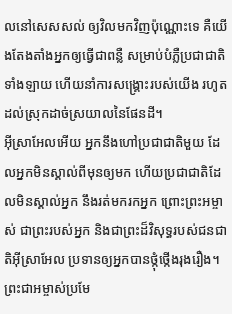លនៅសេសសល់ ឲ្យវិលមកវិញប៉ុណ្ណោះទេ គឺយើងតែងតាំងអ្នកឲ្យធ្វើជាពន្លឺ សម្រាប់បំភ្លឺប្រជាជាតិទាំងឡាយ ហើយនាំការសង្គ្រោះរបស់យើង រហូតដល់ស្រុកដាច់ស្រយាលនៃផែនដី។
អ៊ីស្រាអែលអើយ អ្នកនឹងហៅប្រជាជាតិមួយ ដែលអ្នកមិនស្គាល់ពីមុនឲ្យមក ហើយប្រជាជាតិដែលមិនស្គាល់អ្នក នឹងរត់មករកអ្នក ព្រោះព្រះអម្ចាស់ ជាព្រះរបស់អ្នក និងជាព្រះដ៏វិសុទ្ធរបស់ជនជាតិអ៊ីស្រាអែល ប្រទានឲ្យអ្នកបានថ្កុំថ្កើងរុងរឿង។
ព្រះជាអម្ចាស់ប្រមែ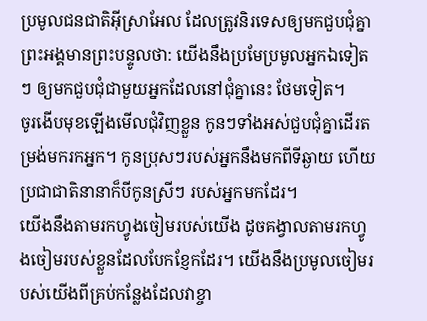ប្រមូលជនជាតិអ៊ីស្រាអែល ដែលត្រូវនិរទេសឲ្យមកជួបជុំគ្នា ព្រះអង្គមានព្រះបន្ទូលថា: យើងនឹងប្រមែប្រមូលអ្នកឯទៀតៗ ឲ្យមកជួបជុំជាមួយអ្នកដែលនៅជុំគ្នានេះ ថែមទៀត។
ចូរងើបមុខឡើងមើលជុំវិញខ្លួន កូនៗទាំងអស់ជួបជុំគ្នាដើរតម្រង់មករកអ្នក។ កូនប្រុសៗរបស់អ្នកនឹងមកពីទីឆ្ងាយ ហើយប្រជាជាតិនានាក៏បីកូនស្រីៗ របស់អ្នកមកដែរ។
យើងនឹងតាមរកហ្វូងចៀមរបស់យើង ដូចគង្វាលតាមរកហ្វូងចៀមរបស់ខ្លួនដែលបែកខ្ញែកដែរ។ យើងនឹងប្រមូលចៀមរបស់យើងពីគ្រប់កន្លែងដែលវាខ្ចា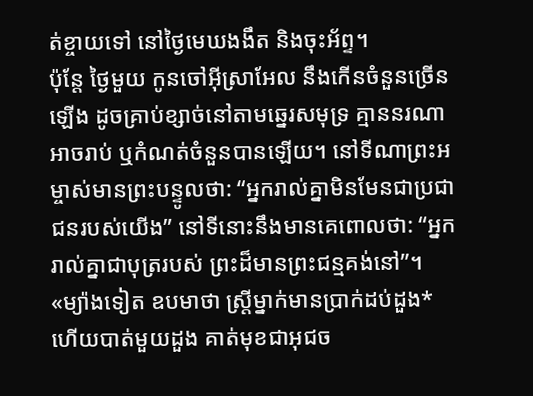ត់ខ្ចាយទៅ នៅថ្ងៃមេឃងងឹត និងចុះអ័ព្ទ។
ប៉ុន្តែ ថ្ងៃមួយ កូនចៅអ៊ីស្រាអែល នឹងកើនចំនួនច្រើនឡើង ដូចគ្រាប់ខ្សាច់នៅតាមឆ្នេរសមុទ្រ គ្មាននរណាអាចរាប់ ឬកំណត់ចំនួនបានឡើយ។ នៅទីណាព្រះអម្ចាស់មានព្រះបន្ទូលថា: “អ្នករាល់គ្នាមិនមែនជាប្រជាជនរបស់យើង” នៅទីនោះនឹងមានគេពោលថា: “អ្នករាល់គ្នាជាបុត្ររបស់ ព្រះដ៏មានព្រះជន្មគង់នៅ”។
«ម្យ៉ាងទៀត ឧបមាថា ស្ត្រីម្នាក់មានប្រាក់ដប់ដួង* ហើយបាត់មួយដួង គាត់មុខជាអុជច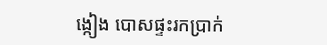ង្កៀង បោសផ្ទះរកប្រាក់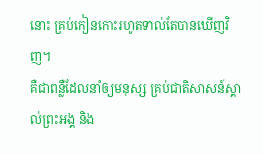នោះ គ្រប់កៀនកោះរហូតទាល់តែបានឃើញវិញ។
គឺជាពន្លឺដែលនាំឲ្យមនុស្ស គ្រប់ជាតិសាសន៍ស្គាល់ព្រះអង្គ និង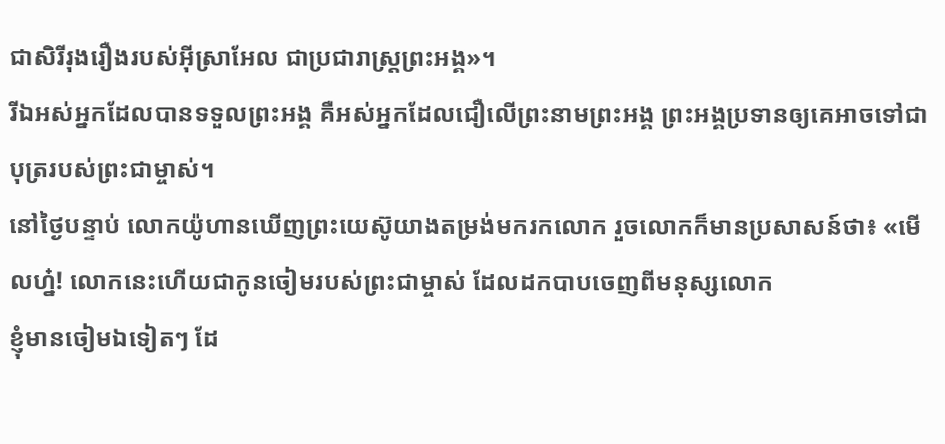ជាសិរីរុងរឿងរបស់អ៊ីស្រាអែល ជាប្រជារាស្ត្រព្រះអង្គ»។
រីឯអស់អ្នកដែលបានទទួលព្រះអង្គ គឺអស់អ្នកដែលជឿលើព្រះនាមព្រះអង្គ ព្រះអង្គប្រទានឲ្យគេអាចទៅជាបុត្ររបស់ព្រះជាម្ចាស់។
នៅថ្ងៃបន្ទាប់ លោកយ៉ូហានឃើញព្រះយេស៊ូយាងតម្រង់មករកលោក រួចលោកក៏មានប្រសាសន៍ថា៖ «មើលហ្ន៎! លោកនេះហើយជាកូនចៀមរបស់ព្រះជាម្ចាស់ ដែលដកបាបចេញពីមនុស្សលោក
ខ្ញុំមានចៀមឯទៀតៗ ដែ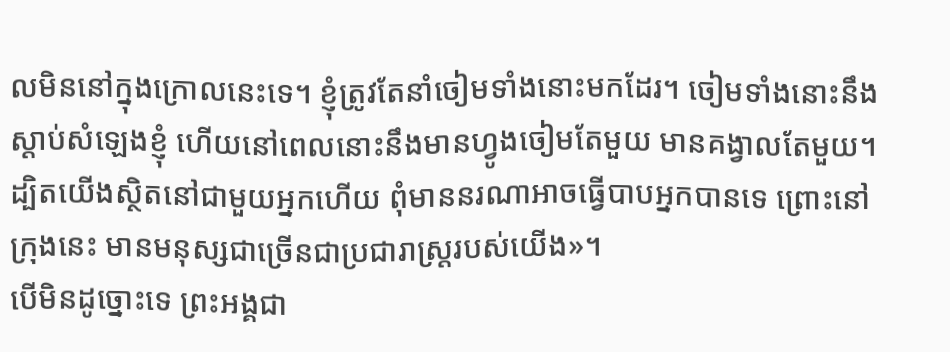លមិននៅក្នុងក្រោលនេះទេ។ ខ្ញុំត្រូវតែនាំចៀមទាំងនោះមកដែរ។ ចៀមទាំងនោះនឹងស្ដាប់សំឡេងខ្ញុំ ហើយនៅពេលនោះនឹងមានហ្វូងចៀមតែមួយ មានគង្វាលតែមួយ។
ដ្បិតយើងស្ថិតនៅជាមួយអ្នកហើយ ពុំមាននរណាអាចធ្វើបាបអ្នកបានទេ ព្រោះនៅក្រុងនេះ មានមនុស្សជាច្រើនជាប្រជារាស្ត្ររបស់យើង»។
បើមិនដូច្នោះទេ ព្រះអង្គជា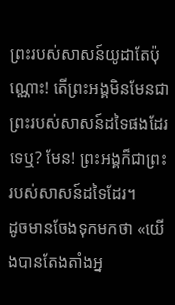ព្រះរបស់សាសន៍យូដាតែប៉ុណ្ណោះ! តើព្រះអង្គមិនមែនជាព្រះរបស់សាសន៍ដទៃផងដែរទេឬ? មែន! ព្រះអង្គក៏ជាព្រះរបស់សាសន៍ដទៃដែរ។
ដូចមានចែងទុកមកថា «យើងបានតែងតាំងអ្ន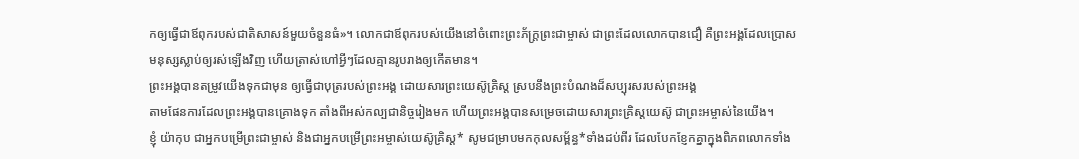កឲ្យធ្វើជាឪពុករបស់ជាតិសាសន៍មួយចំនួនធំ»។ លោកជាឪពុករបស់យើងនៅចំពោះព្រះភ័ក្ត្រព្រះជាម្ចាស់ ជាព្រះដែលលោកបានជឿ គឺព្រះអង្គដែលប្រោសមនុស្សស្លាប់ឲ្យរស់ឡើងវិញ ហើយត្រាស់ហៅអ្វីៗដែលគ្មានរូបរាងឲ្យកើតមាន។
ព្រះអង្គបានតម្រូវយើងទុកជាមុន ឲ្យធ្វើជាបុត្ររបស់ព្រះអង្គ ដោយសារព្រះយេស៊ូគ្រិស្ត ស្របនឹងព្រះបំណងដ៏សប្បុរសរបស់ព្រះអង្គ
តាមផែនការដែលព្រះអង្គបានគ្រោងទុក តាំងពីអស់កល្បជានិច្ចរៀងមក ហើយព្រះអង្គបានសម្រេចដោយសារព្រះគ្រិស្តយេស៊ូ ជាព្រះអម្ចាស់នៃយើង។
ខ្ញុំ យ៉ាកុប ជាអ្នកបម្រើព្រះជាម្ចាស់ និងជាអ្នកបម្រើព្រះអម្ចាស់យេស៊ូគ្រិស្ត* សូមជម្រាបមកកុលសម្ព័ន្ធ*ទាំងដប់ពីរ ដែលបែកខ្ញែកគ្នាក្នុងពិភពលោកទាំង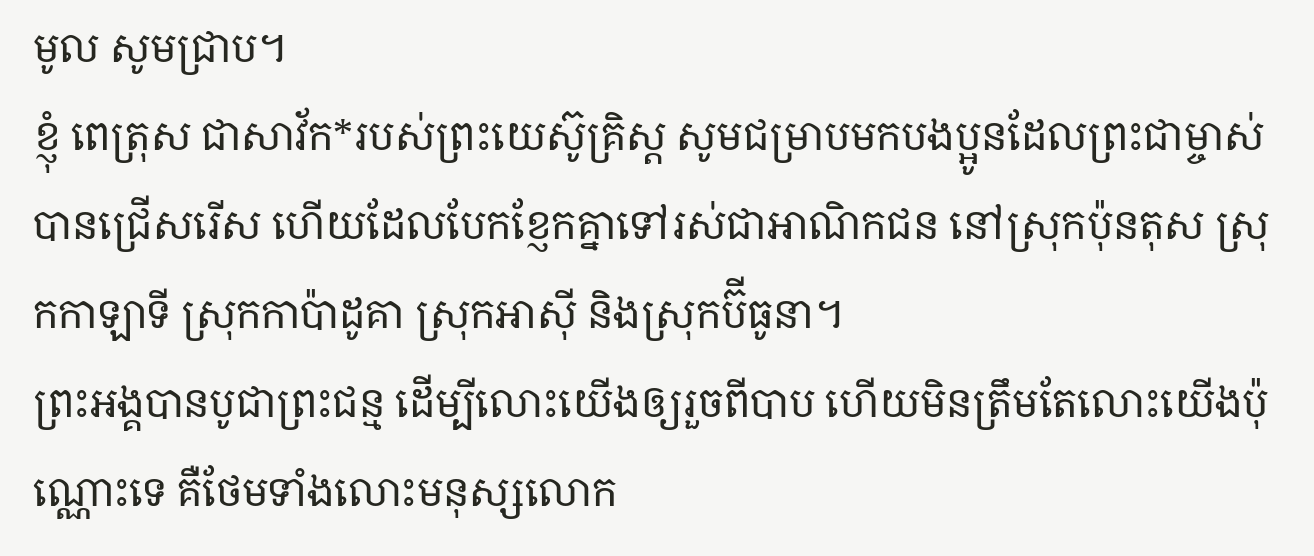មូល សូមជ្រាប។
ខ្ញុំ ពេត្រុស ជាសាវ័ក*របស់ព្រះយេស៊ូគ្រិស្ត សូមជម្រាបមកបងប្អូនដែលព្រះជាម្ចាស់បានជ្រើសរើស ហើយដែលបែកខ្ញែកគ្នាទៅរស់ជាអាណិកជន នៅស្រុកប៉ុនតុស ស្រុកកាឡាទី ស្រុកកាប៉ាដូគា ស្រុកអាស៊ី និងស្រុកប៊ីធូនា។
ព្រះអង្គបានបូជាព្រះជន្ម ដើម្បីលោះយើងឲ្យរួចពីបាប ហើយមិនត្រឹមតែលោះយើងប៉ុណ្ណោះទេ គឺថែមទាំងលោះមនុស្សលោក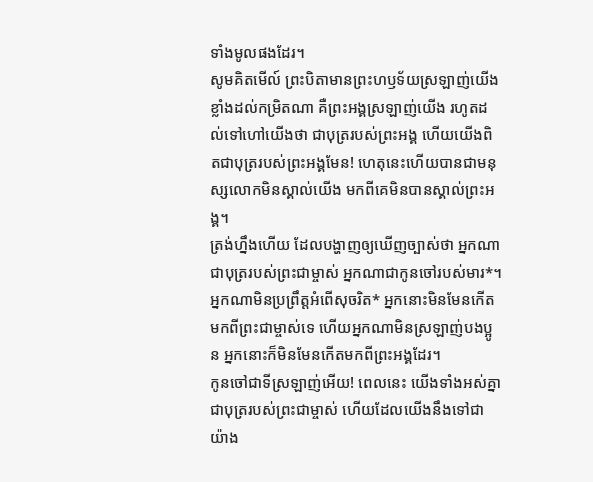ទាំងមូលផងដែរ។
សូមគិតមើល៍ ព្រះបិតាមានព្រះហឫទ័យស្រឡាញ់យើងខ្លាំងដល់កម្រិតណា គឺព្រះអង្គស្រឡាញ់យើង រហូតដល់ទៅហៅយើងថា ជាបុត្ររបស់ព្រះអង្គ ហើយយើងពិតជាបុត្ររបស់ព្រះអង្គមែន! ហេតុនេះហើយបានជាមនុស្សលោកមិនស្គាល់យើង មកពីគេមិនបានស្គាល់ព្រះអង្គ។
ត្រង់ហ្នឹងហើយ ដែលបង្ហាញឲ្យឃើញច្បាស់ថា អ្នកណាជាបុត្ររបស់ព្រះជាម្ចាស់ អ្នកណាជាកូនចៅរបស់មារ*។ អ្នកណាមិនប្រព្រឹត្តអំពើសុចរិត* អ្នកនោះមិនមែនកើតមកពីព្រះជាម្ចាស់ទេ ហើយអ្នកណាមិនស្រឡាញ់បងប្អូន អ្នកនោះក៏មិនមែនកើតមកពីព្រះអង្គដែរ។
កូនចៅជាទីស្រឡាញ់អើយ! ពេលនេះ យើងទាំងអស់គ្នាជាបុត្ររបស់ព្រះជាម្ចាស់ ហើយដែលយើងនឹងទៅជាយ៉ាង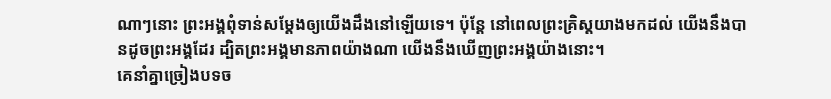ណាៗនោះ ព្រះអង្គពុំទាន់សម្តែងឲ្យយើងដឹងនៅឡើយទេ។ ប៉ុន្តែ នៅពេលព្រះគ្រិស្តយាងមកដល់ យើងនឹងបានដូចព្រះអង្គដែរ ដ្បិតព្រះអង្គមានភាពយ៉ាងណា យើងនឹងឃើញព្រះអង្គយ៉ាងនោះ។
គេនាំគ្នាច្រៀងបទច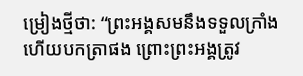ម្រៀងថ្មីថា: “ព្រះអង្គសមនឹងទទួលក្រាំង ហើយបកត្រាផង ព្រោះព្រះអង្គត្រូវ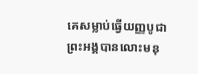គេសម្លាប់ធ្វើយញ្ញបូជា ព្រះអង្គបានលោះមនុ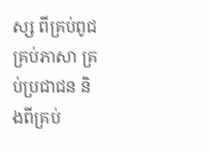ស្ស ពីគ្រប់ពូជគ្រប់ភាសា គ្រប់ប្រជាជន និងពីគ្រប់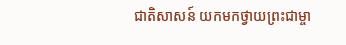ជាតិសាសន៍ យកមកថ្វាយព្រះជាម្ចា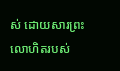ស់ ដោយសារព្រះលោហិតរបស់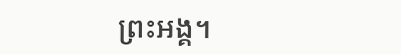ព្រះអង្គ។